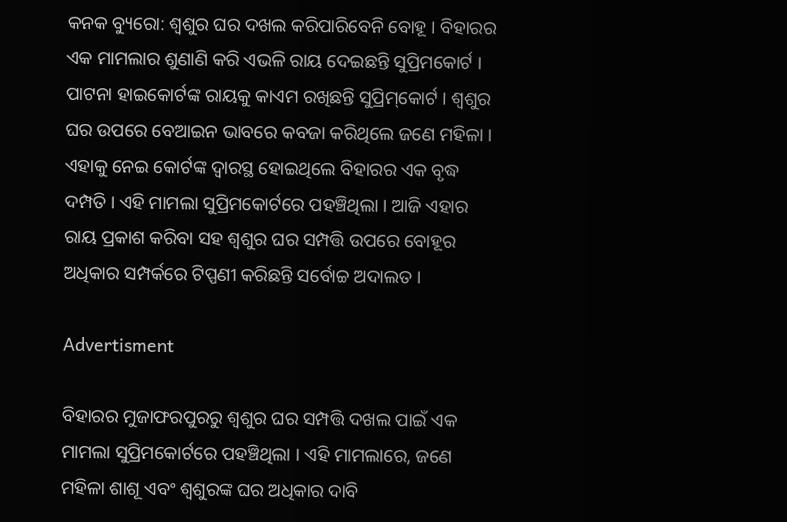କନକ ବ୍ୟୁରୋ: ଶ୍ୱଶୁର ଘର ଦଖଲ କରିପାରିବେନି ବୋହୂ । ବିହାରର ଏକ ମାମଲାର ଶୁଣାଣି କରି ଏଭଳି ରାୟ ଦେଇଛନ୍ତି ସୁପ୍ରିମକୋର୍ଟ । ପାଟନା ହାଇକୋର୍ଟଙ୍କ ରାୟକୁ କାଏମ ରଖିଛନ୍ତି ସୁପ୍ରିମ୍‌କୋର୍ଟ । ଶ୍ୱଶୁର ଘର ଉପରେ ବେଆଇନ ଭାବରେ କବଜା କରିଥିଲେ ଜଣେ ମହିଳା । ଏହାକୁ ନେଇ କୋର୍ଟଙ୍କ ଦ୍ୱାରସ୍ଥ ହୋଇଥିଲେ ବିହାରର ଏକ ବୃଦ୍ଧ ଦମ୍ପତି । ଏହି ମାମଲା ସୁପ୍ରିମକୋର୍ଟରେ ପହଞ୍ଚିଥିଲା । ଆଜି ଏହାର ରାୟ ପ୍ରକାଶ କରିବା ସହ ଶ୍ୱଶୁର ଘର ସମ୍ପତ୍ତି ଉପରେ ବୋହୂର ଅଧିକାର ସମ୍ପର୍କରେ ଟିପ୍ପଣୀ କରିଛନ୍ତି ସର୍ବୋଚ୍ଚ ଅଦାଲତ ।

Advertisment

ବିହାରର ମୁଜାଫରପୁରରୁ ଶ୍ୱଶୁର ଘର ସମ୍ପତ୍ତି ଦଖଲ ପାଇଁ ଏକ ମାମଲା ସୁପ୍ରିମକୋର୍ଟରେ ପହଞ୍ଚିଥିଲା । ଏହି ମାମଲାରେ, ଜଣେ ମହିଳା ଶାଶୂ ଏବଂ ଶ୍ୱଶୁରଙ୍କ ଘର ଅଧିକାର ଦାବି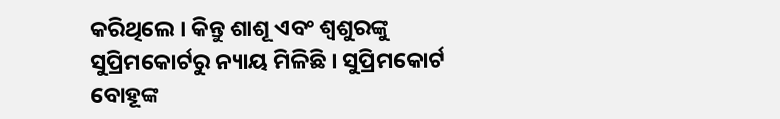କରିଥିଲେ । କିନ୍ତୁ ଶାଶୂ ଏବଂ ଶ୍ୱଶୁରଙ୍କୁ ସୁପ୍ରିମକୋର୍ଟରୁ ନ୍ୟାୟ ମିଳିଛି । ସୁପ୍ରିମକୋର୍ଟ ବୋହୂଙ୍କ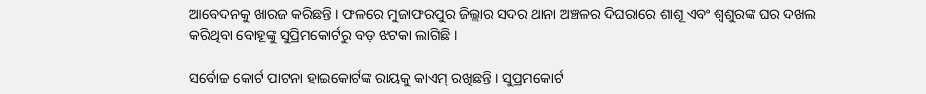ଆବେଦନକୁ ଖାରଜ କରିଛନ୍ତି । ଫଳରେ ମୁଜାଫରପୁର ଜିଲ୍ଲାର ସଦର ଥାନା ଅଞ୍ଚଳର ଦିଘରାରେ ଶାଶୂ ଏବଂ ଶ୍ୱଶୁରଙ୍କ ଘର ଦଖଲ କରିଥିବା ବୋହୂଙ୍କୁ ସୁପ୍ରିମକୋର୍ଟରୁ ବଡ଼ ଝଟକା ଲାଗିଛି ।

ସର୍ବୋଚ୍ଚ କୋର୍ଟ ପାଟନା ହାଇକୋର୍ଟଙ୍କ ରାୟକୁ କାଏମ୍ ରଖିଛନ୍ତି । ସୁପ୍ରମକୋର୍ଟ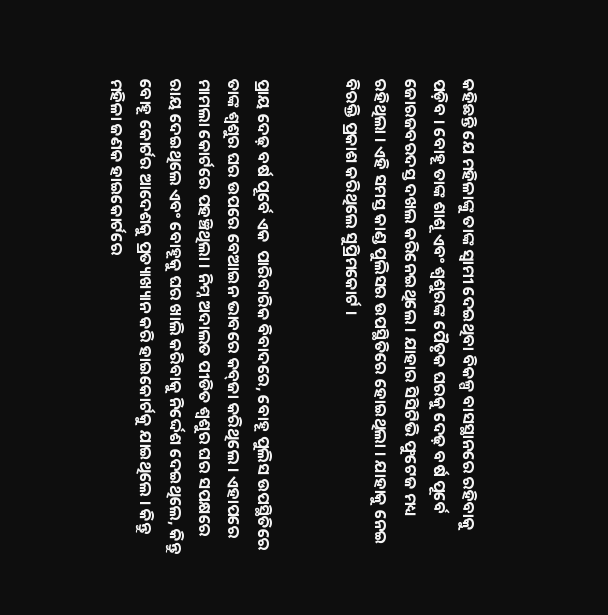କହିଛନ୍ତି ଯେ ମହିଳାଙ୍କୁ ତାଙ୍କ ସ୍ୱାମୀ ଦେଇଥିବା ବିକଳ୍ପ ବାସସ୍ଥାନରେ ରହିବାକୁ ପଡ଼ିବ । ବୋହୂ ତାଙ୍କ ଶାଶୂ ଏବଂ ଶ୍ୱଶୁରଙ୍କ ପୈତୃକ ଘରକୁ ଦେଢ଼ ବର୍ଷ ପୂର୍ବେ ଜୋରଜବରଦସ୍ତ ଦଖଲ କରିନେଇଥିଲେ । ଯାହାର ସିସିଟିଭି ଫୁଟେଜ ମଧ୍ୟ ରହିଥିଲା । ଏହି ସମସ୍ତ କାଣ୍ଡ ପୁଲିସର ଉପସ୍ଥିତିରେ ହୋଇଥିଲା । ଯାହାକୁ ନେଇ ବିରକ୍ତି ପ୍ରକାଶ କରିଥିଲେ ସୁପ୍ରିମକୋର୍ଟ ।


ପ୍ରାୟ ଦେଢ଼ ବର୍ଷ ପୂର୍ବେ ଏକ  ପାରିବାରିକ ବିବାଦରେ, ବୋହୂ ପୁଲିସ ଉପସ୍ଥିତିରେ ତାଙ୍କ ଶ୍ୱଶୁର ଘର ଉପରେ ବେଆଇନ ଭାବରେ କବ୍‌ଜା କରିଥିଲେ । ଏହାପରେ ମାମଲା କୋର୍ଟରେ ପହଞ୍ଚିଥିଲା । ନିମ୍ନ ଅଦାଲତ ପୀଡିତ ଶ୍ୱଶୁର ଘର ସପକ୍ଷରେ ରାୟ ଦେଇଥିଲେ ଏବଂ ବୋହୂକୁ ଘର ଖାଲି କରିବାକୁ ନିର୍ଦ୍ଦେଶ ଦେଇଥିଲେ, କିନ୍ତୁ ବୋହୂ କୋର୍ଟର ଆଦେଶକୁ ପ୍ରତ୍ୟାଖ୍ୟାନ କରି ହାଇକୋର୍ଟକୁ ଯାଇଥିଲେ । କିନ୍ତୁ  ମହିଳା ଜଣକ ହାଇକୋର୍ଟରେ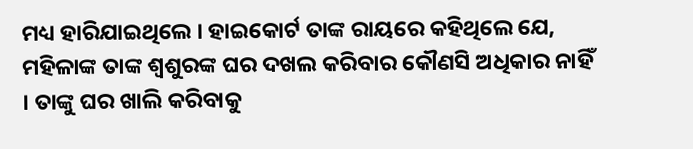ମଧ୍ୟ ହାରିଯାଇଥିଲେ । ହାଇକୋର୍ଟ ତାଙ୍କ ରାୟରେ କହିଥିଲେ ଯେ, ମହିଳାଙ୍କ ତାଙ୍କ ଶ୍ୱଶୁରଙ୍କ ଘର ଦଖଲ କରିବାର କୌଣସି ଅଧିକାର ନାହିଁ । ତାଙ୍କୁ ଘର ଖାଲି କରିବାକୁ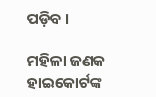ପଡ଼ିବ ।

ମହିଳା ଜଣକ ହାଇକୋର୍ଟଙ୍କ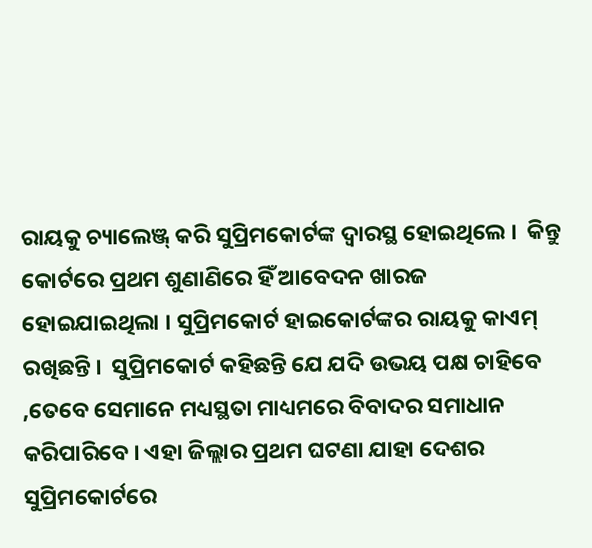ରାୟକୁ ଚ୍ୟାଲେଞ୍ଜ୍ କରି ସୁପ୍ରିମକୋର୍ଟଙ୍କ ଦ୍ୱାରସ୍ଥ ହୋଇଥିଲେ ।  କିନ୍ତୁ କୋର୍ଟରେ ପ୍ରଥମ ଶୁଣାଣିରେ ହିଁ ଆବେଦନ ଖାରଜ ହୋଇଯାଇଥିଲା । ସୁପ୍ରିମକୋର୍ଟ ହାଇକୋର୍ଟଙ୍କର ରାୟକୁ କାଏମ୍  ରଖିଛନ୍ତି ।  ସୁପ୍ରିମକୋର୍ଟ କହିଛନ୍ତି ଯେ ଯଦି ଉଭୟ ପକ୍ଷ ଚାହିବେ ,ତେବେ ସେମାନେ ମଧ୍ୟସ୍ଥତା ମାଧ୍ୟମରେ ବିବାଦର ସମାଧାନ କରିପାରିବେ । ଏହା ଜିଲ୍ଲାର ପ୍ରଥମ ଘଟଣା ଯାହା ଦେଶର ସୁପ୍ରିମକୋର୍ଟରେ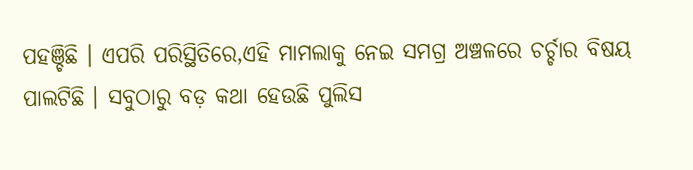ପହଞ୍ଚିଛି । ଏପରି ପରିସ୍ଥିତିରେ,ଏହି ମାମଲାକୁ ନେଇ ସମଗ୍ର ଅଞ୍ଚଳରେ ଚର୍ଚ୍ଚାର ବିଷୟ ପାଲଟିଛି । ସବୁଠାରୁ ବଡ଼ କଥା ହେଉଛି ପୁଲିସ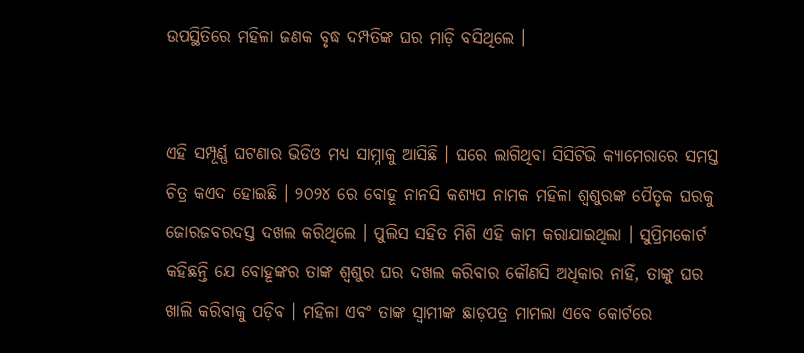ଉପସ୍ଥିତିରେ ମହିଳା ଜଣକ ବୃଦ୍ଧ ଦମ୍ପତିଙ୍କ ଘର ମାଡ଼ି ବସିଥିଲେ ।


ଏହି ସମ୍ପୂର୍ଣ୍ଣ ଘଟଣାର ଭିଡିଓ ମଧ୍ୟ ସାମ୍ନାକୁ ଆସିଛି । ଘରେ ଲାଗିଥିବା ସିସିଟିଭି କ୍ୟାମେରାରେ ସମସ୍ତ ଚିତ୍ର କଏଦ ହୋଇଛି । ୨୦୨୪ ରେ ବୋହୂ ନାନସି କଶ୍ୟପ ନାମକ ମହିଳା ଶ୍ୱଶୁରଙ୍କ ପୈତୃକ ଘରକୁ ଜୋରଜବରଦସ୍ତ ଦଖଲ କରିଥିଲେ । ପୁଲିସ ସହିତ ମିଶି ଏହି କାମ କରାଯାଇଥିଲା । ସୁପ୍ରିମକୋର୍ଟ କହିଛନ୍ତି ଯେ ବୋହୂଙ୍କର ତାଙ୍କ ଶ୍ୱଶୁର ଘର ଦଖଲ କରିବାର କୌଣସି ଅଧିକାର ନାହିଁ, ତାଙ୍କୁ ଘର ଖାଲି କରିବାକୁ ପଡ଼ିବ । ମହିଳା ଏବଂ ତାଙ୍କ ସ୍ୱାମୀଙ୍କ ଛାଡ଼ପତ୍ର ମାମଲା ଏବେ କୋର୍ଟରେ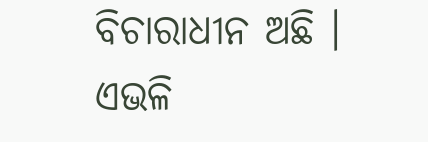ବିଚାରାଧୀନ ଅଛି । ଏଭଳି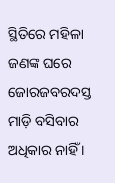ସ୍ଥିତିରେ ମହିଳା ଜଣଙ୍କ ଘରେ ଜୋରଜବରଦସ୍ତ ମାଡ଼ି ବସିବାର ଅଧିକାର ନାହିଁ ।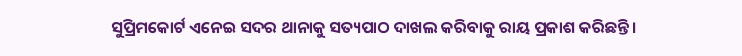ସୁପ୍ରିମକୋର୍ଟ ଏନେଇ ସଦର ଥାନାକୁ ସତ୍ୟପାଠ ଦାଖଲ କରିବାକୁ ରାୟ ପ୍ରକାଶ କରିଛନ୍ତି ।